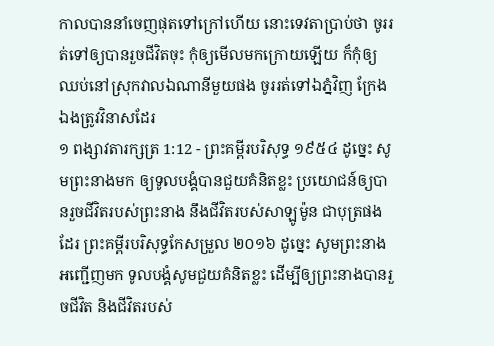កាលបាននាំចេញផុតទៅក្រៅហើយ នោះទេវតាប្រាប់ថា ចូររត់ទៅឲ្យបានរួចជីវិតចុះ កុំឲ្យមើលមកក្រោយឡើយ ក៏កុំឲ្យឈប់នៅស្រុកវាលឯណានីមួយផង ចូររត់ទៅឯភ្នំវិញ ក្រែងឯងត្រូវវិនាសដែរ
១ ពង្សាវតារក្សត្រ 1:12 - ព្រះគម្ពីរបរិសុទ្ធ ១៩៥៤ ដូច្នេះ សូមព្រះនាងមក ឲ្យទូលបង្គំបានជួយគំនិតខ្លះ ប្រយោជន៍ឲ្យបានរួចជីវិតរបស់ព្រះនាង នឹងជីវិតរបស់សាឡូម៉ូន ជាបុត្រផងដែរ ព្រះគម្ពីរបរិសុទ្ធកែសម្រួល ២០១៦ ដូច្នេះ សូមព្រះនាងអញ្ជើញមក ទូលបង្គំសូមជួយគំនិតខ្លះ ដើម្បីឲ្យព្រះនាងបានរួចជីវិត និងជីវិតរបស់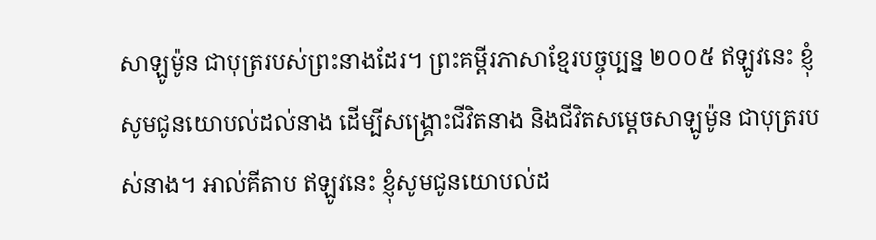សាឡូម៉ូន ជាបុត្ររបស់ព្រះនាងដែរ។ ព្រះគម្ពីរភាសាខ្មែរបច្ចុប្បន្ន ២០០៥ ឥឡូវនេះ ខ្ញុំសូមជូនយោបល់ដល់នាង ដើម្បីសង្គ្រោះជីវិតនាង និងជីវិតសម្ដេចសាឡូម៉ូន ជាបុត្ររបស់នាង។ អាល់គីតាប ឥឡូវនេះ ខ្ញុំសូមជូនយោបល់ដ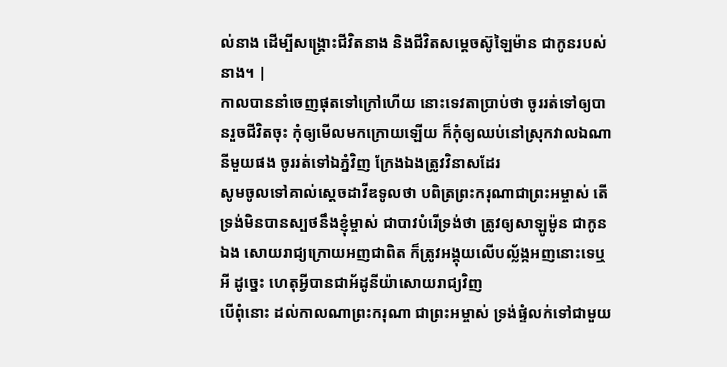ល់នាង ដើម្បីសង្គ្រោះជីវិតនាង និងជីវិតសម្តេចស៊ូឡៃម៉ាន ជាកូនរបស់នាង។ |
កាលបាននាំចេញផុតទៅក្រៅហើយ នោះទេវតាប្រាប់ថា ចូររត់ទៅឲ្យបានរួចជីវិតចុះ កុំឲ្យមើលមកក្រោយឡើយ ក៏កុំឲ្យឈប់នៅស្រុកវាលឯណានីមួយផង ចូររត់ទៅឯភ្នំវិញ ក្រែងឯងត្រូវវិនាសដែរ
សូមចូលទៅគាល់ស្តេចដាវីឌទូលថា បពិត្រព្រះករុណាជាព្រះអម្ចាស់ តើទ្រង់មិនបានស្បថនឹងខ្ញុំម្ចាស់ ជាបាវបំរើទ្រង់ថា ត្រូវឲ្យសាឡូម៉ូន ជាកូនឯង សោយរាជ្យក្រោយអញជាពិត ក៏ត្រូវអង្គុយលើបល្ល័ង្កអញនោះទេឬអី ដូច្នេះ ហេតុអ្វីបានជាអ័ដូនីយ៉ាសោយរាជ្យវិញ
បើពុំនោះ ដល់កាលណាព្រះករុណា ជាព្រះអម្ចាស់ ទ្រង់ផ្ទំលក់ទៅជាមួយ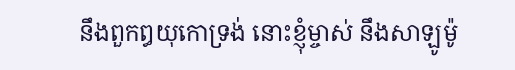នឹងពួកឰយុកោទ្រង់ នោះខ្ញុំម្ចាស់ នឹងសាឡូម៉ូ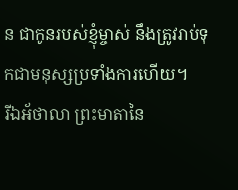ន ជាកូនរបស់ខ្ញុំម្ចាស់ នឹងត្រូវរាប់ទុកជាមនុស្សប្រទាំងការហើយ។
រីឯអ័ថាលា ព្រះមាតានៃ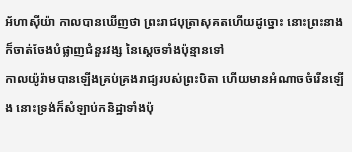អ័ហាស៊ីយ៉ា កាលបានឃើញថា ព្រះរាជបុត្រាសុគតហើយដូច្នោះ នោះព្រះនាងក៏ចាត់ចែងបំផ្លាញជំនួរវង្ស នៃស្តេចទាំងប៉ុន្មានទៅ
កាលយ៉ូរ៉ាមបានឡើងគ្រប់គ្រងរាជ្យរបស់ព្រះបិតា ហើយមានអំណាចចំរើនឡើង នោះទ្រង់ក៏សំឡាប់កនិដ្ឋាទាំងប៉ុ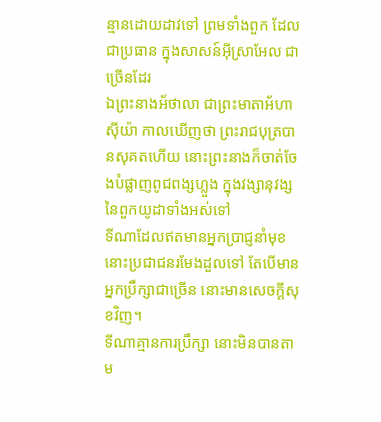ន្មានដោយដាវទៅ ព្រមទាំងពួក ដែលជាប្រធាន ក្នុងសាសន៍អ៊ីស្រាអែល ជាច្រើនដែរ
ឯព្រះនាងអ័ថាលា ជាព្រះមាតាអ័ហាស៊ីយ៉ា កាលឃើញថា ព្រះរាជបុត្របានសុគតហើយ នោះព្រះនាងក៏ចាត់ចែងបំផ្លាញពូជពង្សហ្លួង ក្នុងវង្សានុវង្សនៃពួកយូដាទាំងអស់ទៅ
ទីណាដែលឥតមានអ្នកប្រាជ្ញនាំមុខ នោះប្រជាជនរមែងដួលទៅ តែបើមានអ្នកប្រឹក្សាជាច្រើន នោះមានសេចក្ដីសុខវិញ។
ទីណាគ្មានការប្រឹក្សា នោះមិនបានតាម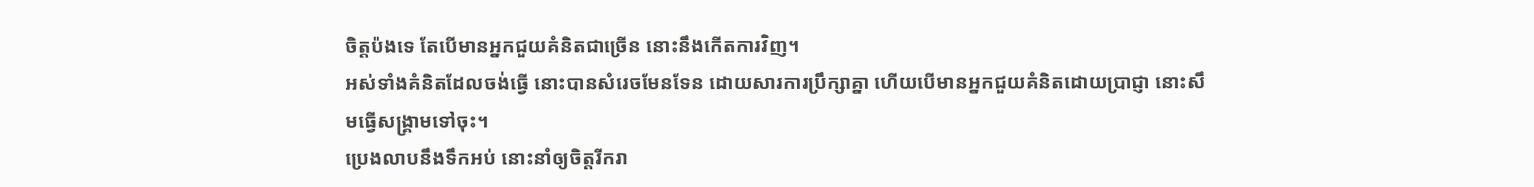ចិត្តប៉ងទេ តែបើមានអ្នកជួយគំនិតជាច្រើន នោះនឹងកើតការវិញ។
អស់ទាំងគំនិតដែលចង់ធ្វើ នោះបានសំរេចមែនទែន ដោយសារការប្រឹក្សាគ្នា ហើយបើមានអ្នកជួយគំនិតដោយប្រាជ្ញា នោះសឹមធ្វើសង្គ្រាមទៅចុះ។
ប្រេងលាបនឹងទឹកអប់ នោះនាំឲ្យចិត្តរីករា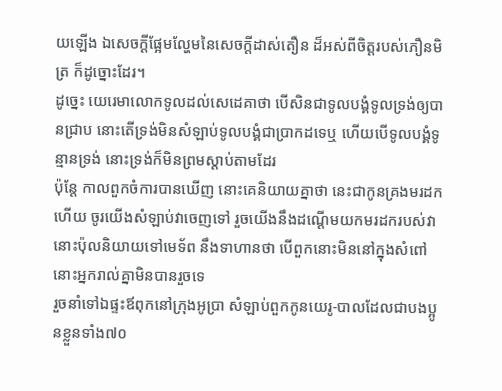យឡើង ឯសេចក្ដីផ្អែមល្ហែមនៃសេចក្ដីដាស់តឿន ដ៏អស់ពីចិត្តរបស់ភឿនមិត្រ ក៏ដូច្នោះដែរ។
ដូច្នេះ យេរេមាលោកទូលដល់សេដេគាថា បើសិនជាទូលបង្គំទូលទ្រង់ឲ្យបានជ្រាប នោះតើទ្រង់មិនសំឡាប់ទូលបង្គំជាប្រាកដទេឬ ហើយបើទូលបង្គំទូន្មានទ្រង់ នោះទ្រង់ក៏មិនព្រមស្តាប់តាមដែរ
ប៉ុន្តែ កាលពួកចំការបានឃើញ នោះគេនិយាយគ្នាថា នេះជាកូនគ្រងមរដកហើយ ចូរយើងសំឡាប់វាចេញទៅ រួចយើងនឹងដណ្តើមយកមរដករបស់វា
នោះប៉ុលនិយាយទៅមេទ័ព នឹងទាហានថា បើពួកនោះមិននៅក្នុងសំពៅ នោះអ្នករាល់គ្នាមិនបានរួចទេ
រួចនាំទៅឯផ្ទះឪពុកនៅក្រុងអូប្រា សំឡាប់ពួកកូនយេរូ-បាលដែលជាបងប្អូនខ្លួនទាំង៧០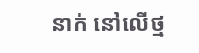នាក់ នៅលើថ្ម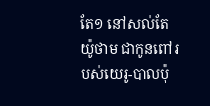តែ១ នៅសល់តែយ៉ូថាម ជាកូនពៅរបស់យេរូ-បាលប៉ុ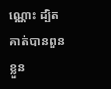ណ្ណោះ ដ្បិតគាត់បានពួនខ្លួន